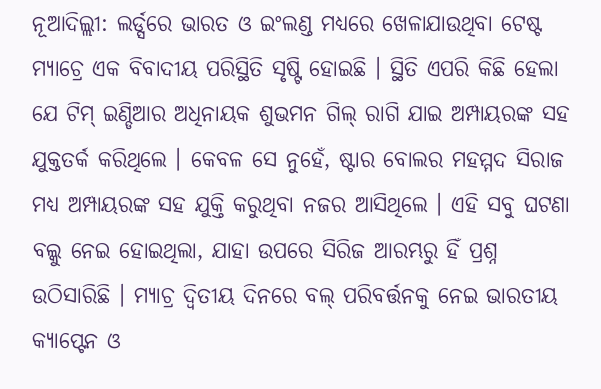ନୂଆଦିଲ୍ଲୀ: ଲର୍ଡ୍ସରେ ଭାରତ ଓ ଇଂଲଣ୍ଡ ମଧ୍ୟରେ ଖେଳାଯାଉଥିବା ଟେଷ୍ଟ ମ୍ୟାଚ୍ରେ ଏକ ବିବାଦୀୟ ପରିସ୍ଥିତି ସୃଷ୍ଟି ହୋଇଛି । ସ୍ଥିତି ଏପରି କିଛି ହେଲା ଯେ ଟିମ୍ ଇଣ୍ଡିଆର ଅଧିନାୟକ ଶୁଭମନ ଗିଲ୍ ରାଗି ଯାଇ ଅମ୍ପାୟରଙ୍କ ସହ ଯୁକ୍ତତର୍କ କରିଥିଲେ । କେବଳ ସେ ନୁହେଁ, ଷ୍ଟାର ବୋଲର ମହମ୍ମଦ ସିରାଜ ମଧ୍ୟ ଅମ୍ପାୟରଙ୍କ ସହ ଯୁକ୍ତି କରୁଥିବା ନଜର ଆସିଥିଲେ । ଏହି ସବୁ ଘଟଣା ବଲ୍କୁ ନେଇ ହୋଇଥିଲା, ଯାହା ଉପରେ ସିରିଜ ଆରମ୍ଭରୁ ହିଁ ପ୍ରଶ୍ନ ଉଠିସାରିଛି । ମ୍ୟାଚ୍ର ଦ୍ୱିତୀୟ ଦିନରେ ବଲ୍ ପରିବର୍ତ୍ତନକୁ ନେଇ ଭାରତୀୟ କ୍ୟାପ୍ଟେନ ଓ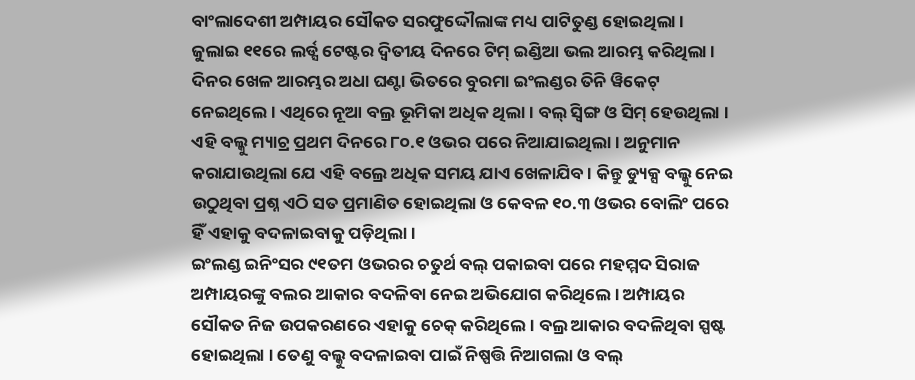ବାଂଲାଦେଶୀ ଅମ୍ପାୟର ସୌକତ ସରଫୁଦ୍ଦୌଲାଙ୍କ ମଧ୍ୟ ପାଟିତୁଣ୍ଡ ହୋଇଥିଲା ।
ଜୁଲାଇ ୧୧ରେ ଲର୍ଡ୍ସ ଟେଷ୍ଟର ଦ୍ୱିତୀୟ ଦିନରେ ଟିମ୍ ଇଣ୍ଡିଆ ଭଲ ଆରମ୍ଭ କରିଥିଲା । ଦିନର ଖେଳ ଆରମ୍ଭର ଅଧା ଘଣ୍ଟା ଭିତରେ ବୁରମା ଇଂଲଣ୍ଡର ତିନି ୱିକେଟ୍ ନେଇଥିଲେ । ଏଥିରେ ନୂଆ ବଲ୍ର ଭୂମିକା ଅଧିକ ଥିଲା । ବଲ୍ ସ୍ୱିଙ୍ଗ ଓ ସିମ୍ ହେଉଥିଲା । ଏହି ବଲ୍କୁ ମ୍ୟାଚ୍ର ପ୍ରଥମ ଦିନରେ ୮୦.୧ ଓଭର ପରେ ନିଆଯାଇଥିଲା । ଅନୁମାନ କରାଯାଉଥିଲା ଯେ ଏହି ବଲ୍ରେ ଅଧିକ ସମୟ ଯାଏ ଖେଳାଯିବ । କିନ୍ତୁ ଡ୍ୟୁକ୍ସ ବଲ୍କୁ ନେଇ ଉଠୁଥିବା ପ୍ରଶ୍ନ ଏଠି ସତ ପ୍ରମାଣିତ ହୋଇଥିଲା ଓ କେବଳ ୧୦.୩ ଓଭର ବୋଲିଂ ପରେ ହିଁ ଏହାକୁ ବଦଳାଇବାକୁ ପଡ଼ିଥିଲା ।
ଇଂଲଣ୍ଡ ଇନିଂସର ୯୧ତମ ଓଭରର ଚତୁର୍ଥ ବଲ୍ ପକାଇବା ପରେ ମହମ୍ମଦ ସିରାଜ ଅମ୍ପାୟରଙ୍କୁ ବଲର ଆକାର ବଦଳିବା ନେଇ ଅଭିଯୋଗ କରିଥିଲେ । ଅମ୍ପାୟର ସୌକତ ନିଜ ଉପକରଣରେ ଏହାକୁ ଚେକ୍ କରିଥିଲେ । ବଲ୍ର ଆକାର ବଦଳିଥିବା ସ୍ପଷ୍ଟ ହୋଇଥିଲା । ତେଣୁ ବଲ୍କୁ ବଦଳାଇବା ପାଇଁ ନିଷ୍ପତ୍ତି ନିଆଗଲା ଓ ବଲ୍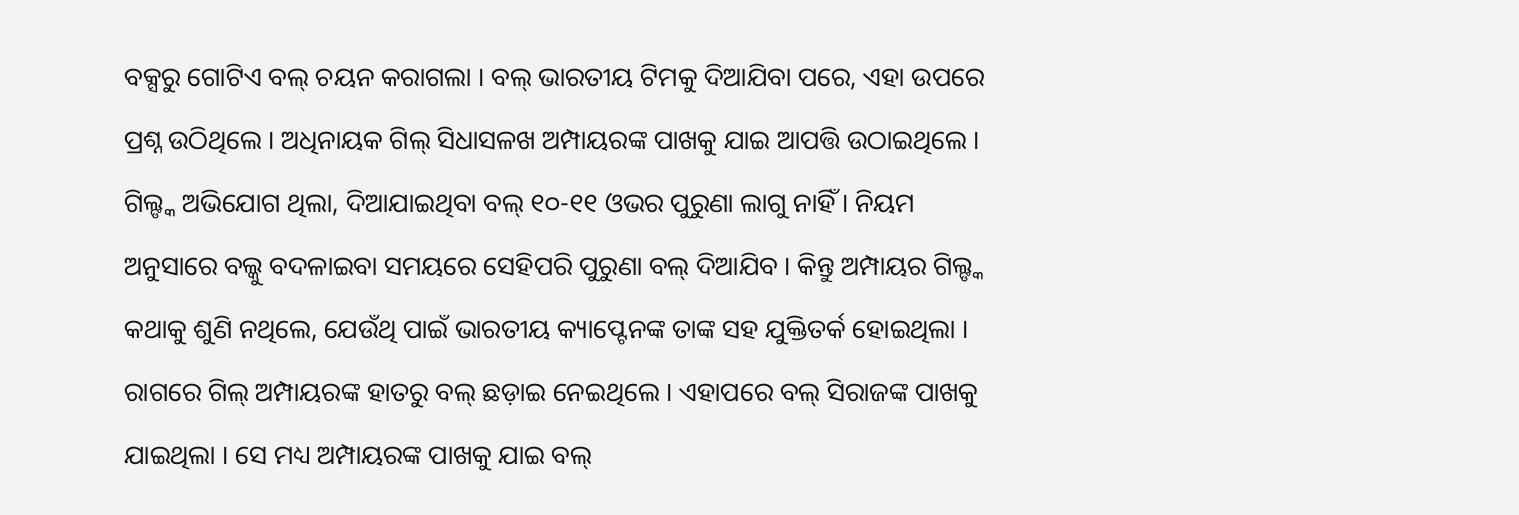ବକ୍ସରୁ ଗୋଟିଏ ବଲ୍ ଚୟନ କରାଗଲା । ବଲ୍ ଭାରତୀୟ ଟିମକୁ ଦିଆଯିବା ପରେ, ଏହା ଉପରେ ପ୍ରଶ୍ନ ଉଠିଥିଲେ । ଅଧିନାୟକ ଗିଲ୍ ସିଧାସଳଖ ଅମ୍ପାୟରଙ୍କ ପାଖକୁ ଯାଇ ଆପତ୍ତି ଉଠାଇଥିଲେ । ଗିଲ୍ଙ୍କ ଅଭିଯୋଗ ଥିଲା, ଦିଆଯାଇଥିବା ବଲ୍ ୧୦-୧୧ ଓଭର ପୁରୁଣା ଲାଗୁ ନାହିଁ । ନିୟମ ଅନୁସାରେ ବଲ୍କୁ ବଦଳାଇବା ସମୟରେ ସେହିପରି ପୁରୁଣା ବଲ୍ ଦିଆଯିବ । କିନ୍ତୁ ଅମ୍ପାୟର ଗିଲ୍ଙ୍କ କଥାକୁ ଶୁଣି ନଥିଲେ, ଯେଉଁଥି ପାଇଁ ଭାରତୀୟ କ୍ୟାପ୍ଟେନଙ୍କ ତାଙ୍କ ସହ ଯୁକ୍ତିତର୍କ ହୋଇଥିଲା । ରାଗରେ ଗିଲ୍ ଅମ୍ପାୟରଙ୍କ ହାତରୁ ବଲ୍ ଛଡ଼ାଇ ନେଇଥିଲେ । ଏହାପରେ ବଲ୍ ସିରାଜଙ୍କ ପାଖକୁ ଯାଇଥିଲା । ସେ ମଧ୍ୟ ଅମ୍ପାୟରଙ୍କ ପାଖକୁ ଯାଇ ବଲ୍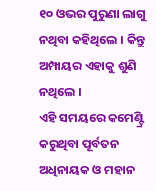୧୦ ଓଭର ପୁରୁଣା ଲାଗୁ ନଥିବା କହିଥିଲେ । କିନ୍ତୁ ଅମ୍ପାୟର ଏହାକୁ ଶୁଣି ନଥିଲେ ।
ଏହି ସମୟରେ କମେଣ୍ଟ୍ରି କରୁଥିବା ପୂର୍ବତନ ଅଧିନାୟକ ଓ ମହାନ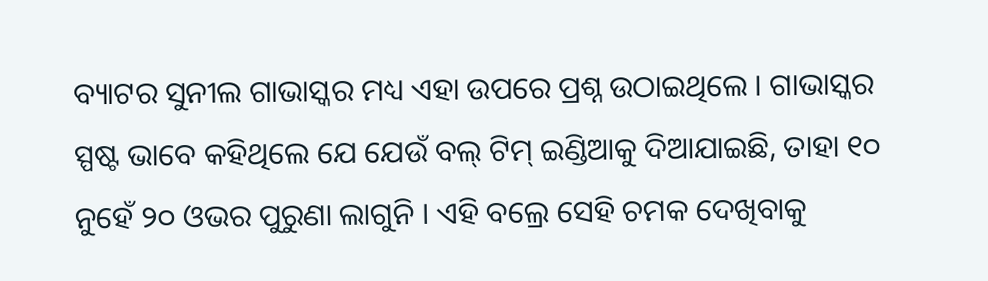ବ୍ୟାଟର ସୁନୀଲ ଗାଭାସ୍କର ମଧ୍ୟ ଏହା ଉପରେ ପ୍ରଶ୍ନ ଉଠାଇଥିଲେ । ଗାଭାସ୍କର ସ୍ପଷ୍ଟ ଭାବେ କହିଥିଲେ ଯେ ଯେଉଁ ବଲ୍ ଟିମ୍ ଇଣ୍ଡିଆକୁ ଦିଆଯାଇଛି, ତାହା ୧୦ ନୁହେଁ ୨୦ ଓଭର ପୁରୁଣା ଲାଗୁନି । ଏହି ବଲ୍ରେ ସେହି ଚମକ ଦେଖିବାକୁ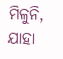ମିଳୁନି, ଯାହା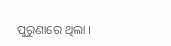ପୁରୁଣାରେ ଥିଲା ।